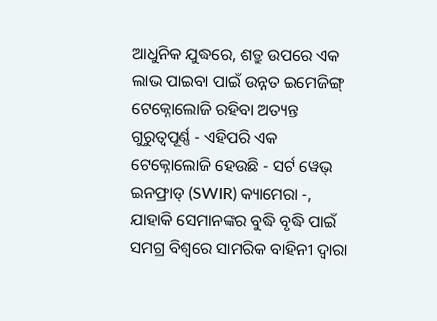ଆଧୁନିକ ଯୁଦ୍ଧରେ, ଶତ୍ରୁ ଉପରେ ଏକ ଲାଭ ପାଇବା ପାଇଁ ଉନ୍ନତ ଇମେଜିଙ୍ଗ୍ ଟେକ୍ନୋଲୋଜି ରହିବା ଅତ୍ୟନ୍ତ ଗୁରୁତ୍ୱପୂର୍ଣ୍ଣ - ଏହିପରି ଏକ ଟେକ୍ନୋଲୋଜି ହେଉଛି - ସର୍ଟ ୱେଭ୍ ଇନଫ୍ରାଡ୍ (SWIR) କ୍ୟାମେରା -, ଯାହାକି ସେମାନଙ୍କର ବୁଦ୍ଧି ବୃଦ୍ଧି ପାଇଁ ସମଗ୍ର ବିଶ୍ୱରେ ସାମରିକ ବାହିନୀ ଦ୍ୱାରା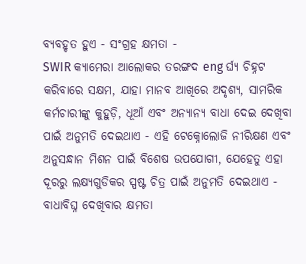ବ୍ୟବହୃତ ହୁଏ - ସଂଗ୍ରହ କ୍ଷମତା -
SWIR କ୍ୟାମେରା ଆଲୋକର ତରଙ୍ଗଦ eng ର୍ଘ୍ୟ ଚିହ୍ନଟ କରିବାରେ ସକ୍ଷମ, ଯାହା ମାନବ ଆଖିରେ ଅଦୃଶ୍ୟ, ସାମରିକ କର୍ମଚାରୀଙ୍କୁ କୁହୁଡ଼ି, ଧୂଆଁ ଏବଂ ଅନ୍ୟାନ୍ୟ ବାଧା ଦେଇ ଦେଖିବା ପାଇଁ ଅନୁମତି ଦେଇଥାଏ - ଏହି ଟେକ୍ନୋଲୋଜି ନୀରିକ୍ଷଣ ଏବଂ ଅନୁସନ୍ଧାନ ମିଶନ ପାଇଁ ବିଶେଷ ଉପଯୋଗୀ, ଯେହେତୁ ଏହା ଦୂରରୁ ଲକ୍ଷ୍ୟଗୁଡିକର ସ୍ପଷ୍ଟ ଚିତ୍ର ପାଇଁ ଅନୁମତି ଦେଇଥାଏ -
ବାଧାବିଘ୍ନ ଦେଖିବାର କ୍ଷମତା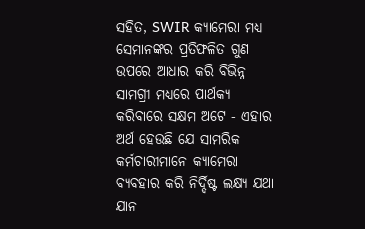ସହିତ, SWIR କ୍ୟାମେରା ମଧ୍ୟ ସେମାନଙ୍କର ପ୍ରତିଫଳିତ ଗୁଣ ଉପରେ ଆଧାର କରି ବିଭିନ୍ନ ସାମଗ୍ରୀ ମଧ୍ୟରେ ପାର୍ଥକ୍ୟ କରିବାରେ ସକ୍ଷମ ଅଟେ - ଏହାର ଅର୍ଥ ହେଉଛି ଯେ ସାମରିକ କର୍ମଚାରୀମାନେ କ୍ୟାମେରା ବ୍ୟବହାର କରି ନିର୍ଦ୍ଦିଷ୍ଟ ଲକ୍ଷ୍ୟ ଯଥା ଯାନ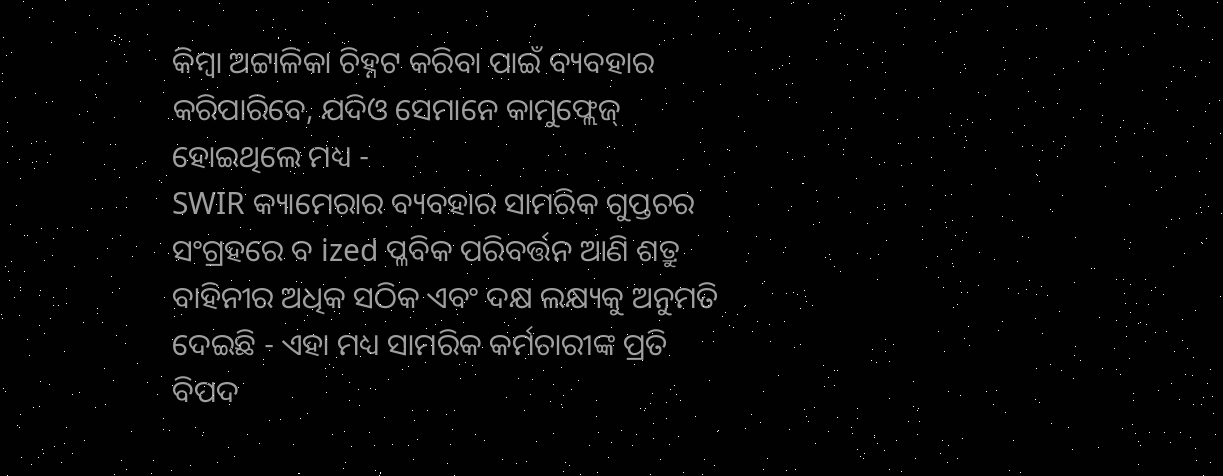କିମ୍ବା ଅଟ୍ଟାଳିକା ଚିହ୍ନଟ କରିବା ପାଇଁ ବ୍ୟବହାର କରିପାରିବେ, ଯଦିଓ ସେମାନେ କାମୁଫ୍ଲେଜ୍ ହୋଇଥିଲେ ମଧ୍ୟ -
SWIR କ୍ୟାମେରାର ବ୍ୟବହାର ସାମରିକ ଗୁପ୍ତଚର ସଂଗ୍ରହରେ ବ ized ପ୍ଳବିକ ପରିବର୍ତ୍ତନ ଆଣି ଶତ୍ରୁ ବାହିନୀର ଅଧିକ ସଠିକ ଏବଂ ଦକ୍ଷ ଲକ୍ଷ୍ୟକୁ ଅନୁମତି ଦେଇଛି - ଏହା ମଧ୍ୟ ସାମରିକ କର୍ମଚାରୀଙ୍କ ପ୍ରତି ବିପଦ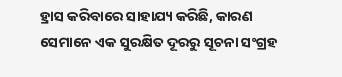ହ୍ରାସ କରିବାରେ ସାହାଯ୍ୟ କରିଛି, କାରଣ ସେମାନେ ଏକ ସୁରକ୍ଷିତ ଦୂରରୁ ସୂଚନା ସଂଗ୍ରହ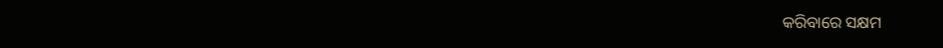କରିବାରେ ସକ୍ଷମ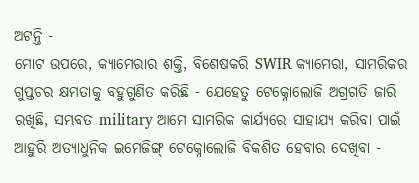ଅଟନ୍ତି -
ମୋଟ ଉପରେ, କ୍ୟାମେରାର ଶକ୍ତି, ବିଶେଷକରି SWIR କ୍ୟାମେରା, ସାମରିକର ଗୁପ୍ତଚର କ୍ଷମତାକୁ ବହୁଗୁଣିତ କରିଛି - ଯେହେତୁ ଟେକ୍ନୋଲୋଜି ଅଗ୍ରଗତି ଜାରି ରଖିଛି, ସମ୍ଭବତ military ଆମେ ସାମରିକ କାର୍ଯ୍ୟରେ ସାହାଯ୍ୟ କରିବା ପାଇଁ ଆହୁରି ଅତ୍ୟାଧୁନିକ ଇମେଜିଙ୍ଗ୍ ଟେକ୍ନୋଲୋଜି ବିକଶିତ ହେବାର ଦେଖିବା -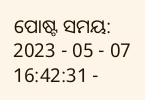ପୋଷ୍ଟ ସମୟ: 2023 - 05 - 07 16:42:31 -